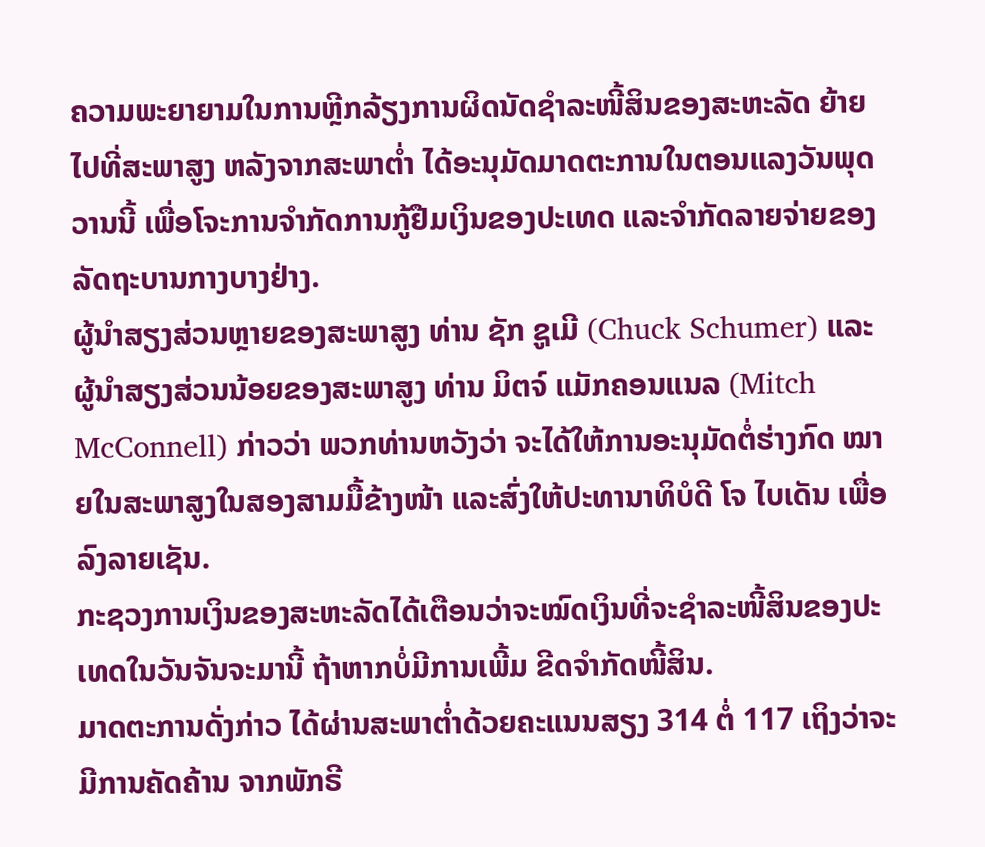ຄວາມພະຍາຍາມໃນການຫຼີກລ້ຽງການຜິດນັດຊໍາລະໜີ້ສິນຂອງສະຫະລັດ ຍ້າຍໄປທີ່ສະພາສູງ ຫລັງຈາກສະພາຕໍ່າ ໄດ້ອະນຸມັດມາດຕະການໃນຕອນແລງວັນພຸດວານນີ້ ເພື່ອໂຈະການຈຳກັດການກູ້ຢືມເງິນຂອງປະເທດ ແລະຈຳກັດລາຍຈ່າຍຂອງລັດຖະບານກາງບາງຢ່າງ.
ຜູ້ນຳສຽງສ່ວນຫຼາຍຂອງສະພາສູງ ທ່ານ ຊັກ ຊູເມີ (Chuck Schumer) ແລະຜູ້ນຳສຽງສ່ວນນ້ອຍຂອງສະພາສູງ ທ່ານ ມິຕຈ໌ ແມັກຄອນແນລ (Mitch McConnell) ກ່າວວ່າ ພວກທ່ານຫວັງວ່າ ຈະໄດ້ໃຫ້ການອະນຸມັດຕໍ່ຮ່າງກົດ ໝາຍໃນສະພາສູງໃນສອງສາມມື້ຂ້າງໜ້າ ແລະສົ່ງໃຫ້ປະທານາທິບໍດີ ໂຈ ໄບເດັນ ເພື່ອລົງລາຍເຊັນ.
ກະຊວງການເງິນຂອງສະຫະລັດໄດ້ເຕືອນວ່າຈະໝົດເງິນທີ່ຈະຊໍາລະໜີ້ສິນຂອງປະເທດໃນວັນຈັນຈະມານີ້ ຖ້າຫາກບໍ່ມີການເພີ້ມ ຂີດຈຳກັດໜີ້ສິນ.
ມາດຕະການດັ່ງກ່າວ ໄດ້ຜ່ານສະພາຕ່ຳດ້ວຍຄະແນນສຽງ 314 ຕໍ່ 117 ເຖິງວ່າຈະມີການຄັດຄ້ານ ຈາກພັກຣີ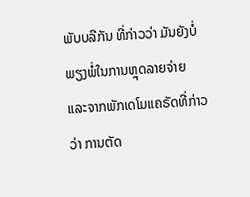ພັບບລີກັນ ທີ່ກ່າວວ່າ ມັນຍັງບໍ່ພຽງພໍ່ໃນການຫຼຸດລາຍຈ່າຍ ແລະຈາກພັກເດໂມແຄຣັດທີ່ກ່າວວ່າ ການຕັດ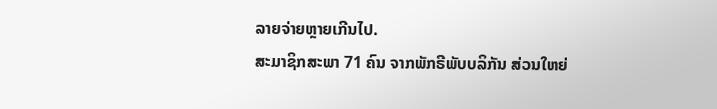ລາຍຈ່າຍຫຼາຍເກີນໄປ.
ສະມາຊິກສະພາ 71 ຄົນ ຈາກພັກຣີພັບບລິກັນ ສ່ວນໃຫຍ່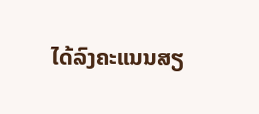ໄດ້ລົງຄະແນນສຽ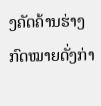ງຄັດຄ້ານຮ່າງກົດໝາຍດັ່ງກ່າ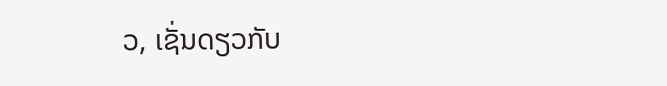ວ, ເຊັ່ນດຽວກັບ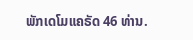ພັກເດໂມແຄຣັດ 46 ທ່ານ.